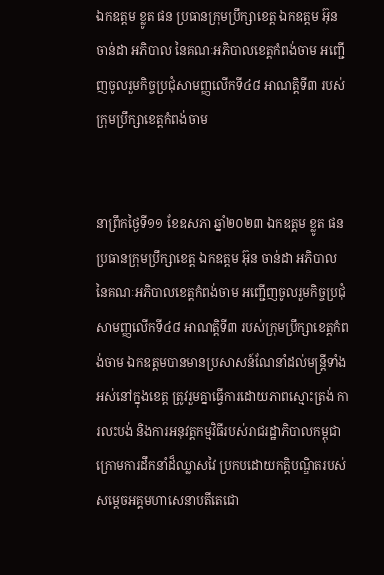ឯកឧត្តម ខ្លូត ផន ប្រធានក្រុមប្រឹក្សាខេត្ត ឯកឧត្តម អ៊ុន ចាន់ដា អភិបាល នៃគណៈអភិបាលខេត្តកំពង់ចាម អញ្ជើញចូលរួមកិច្ចប្រជុំសាមញ្ញលើកទី៤៨ អាណត្តិទី៣ របស់ក្រុមប្រឹក្សាខេត្តកំពង់ចាម


នាព្រឹកថ្ងៃទី១១ ខែឧសភា ឆ្នាំ២០២៣ ឯកឧត្តម ខ្លូត ផន ប្រធានក្រុមប្រឹក្សាខេត្ត ឯកឧត្តម អ៊ុន ចាន់ដា អភិបាល នៃគណៈអភិបាលខេត្តកំពង់ចាម អញ្ជើញចូលរួមកិច្ចប្រជុំសាមញ្ញលើកទី៤៨ អាណត្តិទី៣ របស់ក្រុមប្រឹក្សាខេត្តកំពង់ចាម ឯកឧត្តមបានមានប្រសាសន៍ណែនាំដល់មន្ត្រីទាំងអស់នៅក្នុងខេត្ត ត្រូវរួមគ្នាធ្វើការដោយភាពស្មោះត្រង់ ការលះបង់ និងការអនុវត្តកម្មវិធីរបស់រាជរដ្ឋាភិបាលកម្ពុជា ក្រោមការដឹកនាំដ៏ឈ្លាសវៃ ប្រកបដោយកត្តិបណ្ឌិតរបស់សម្តេចអគ្គមហាសេនាបតីតេជោ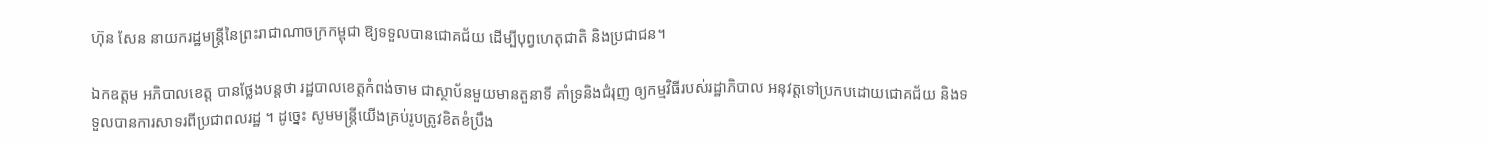ហ៊ុន សែន នាយករដ្ឋមន្ត្រីនៃព្រះរាជាណាចក្រកម្ពុជា ឱ្យទទួលបានជោគជ័យ ដើម្បីបុព្វហេតុជាតិ និងប្រជាជន។

ឯកឧត្តម អភិបាលខេត្ត បានថ្លែងបន្តថា រដ្ឋបាលខេត្តកំពង់ចាម ជាស្ថាប័នមួយមានតួនាទី គាំទ្រនិងជំរុញ ឲ្យកម្មវិធីរបស់រដ្ឋាភិបាល អនុវត្តទៅប្រកបដោយជោគជ័យ និងទទួលបានការសាទរពីប្រជាពលរដ្ឋ ។ ដូច្នេះ សូមមន្ត្រីយើងគ្រប់រូបត្រូវខិតខំប្រឹង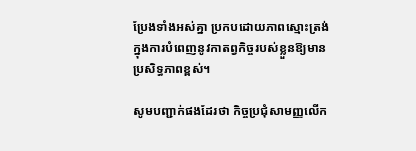ប្រែងទាំងអស់គ្នា ប្រកបដោយភាពស្មោះត្រង់ ក្នុងការបំពេញនូវកាតព្វកិច្ចរបស់ខ្លួនឱ្យមានប្រសិទ្ធភាពខ្ពស់។

សូមបញ្ជាក់ផងដែរថា កិច្ចប្រជុំសាមញ្ញលើក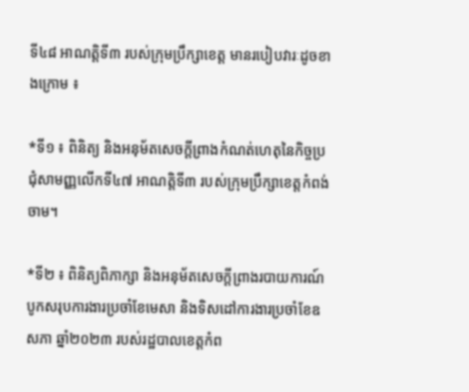ទី៤៨ អាណត្តិទី៣ របស់ក្រុមប្រឹក្សាខេត្ត មានរបៀបវារៈដូចខាងក្រោម ៖

*ទី១ ៖ ពិនិត្យ និងអនុម័តសេចក្តីព្រាងកំណត់ហេតុនៃកិច្ចប្រជុំសាមញ្ញលើកទី៤៧ អាណត្តិទី៣ របស់ក្រុមប្រឹក្សាខេត្តកំពង់ចាម។

*ទី២ ៖ ពិនិត្យពិភាក្សា និងអនុម័តសេចក្តីព្រាងរបាយការណ៍បូកសរុបការងារប្រចាំខែមេសា និងទិសដៅការងារប្រចាំខែឧសភា ឆ្នាំ២០២៣ របស់រដ្ឋបាលខេត្តកំព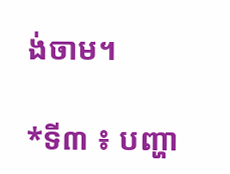ង់ចាម។

*ទី៣ ៖ បញ្ហា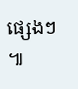ផ្សេងៗ ៕